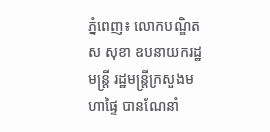ភ្នំពេញ៖ លោកបណ្ឌិត ស សុខា ឧបនាយករដ្ឋមន្ដ្រី រដ្ឋមន្ដ្រីក្រសួងមហាផ្ទៃ បានណែនាំ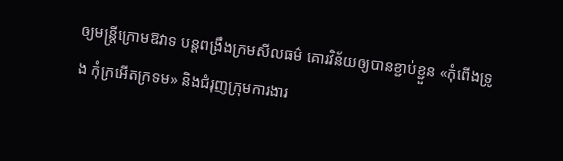ឲ្យមន្ដ្រីក្រោមឱវាទ បន្ដពង្រឹងក្រមសីលធម៌ គោរវិន័យឲ្យបានខ្ជាប់ខ្ជួន «កុំពើងទ្រូង កុំក្រអើតក្រទម» និងជំរុញក្រុមការងារ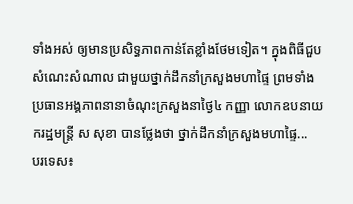ទាំងអស់ ឲ្យមានប្រសិទ្ធភាពកាន់តែខ្លាំងថែមទៀត។ ក្នុងពិធីជួបសំណេះសំណាល ជាមួយថ្នាក់ដឹកនាំក្រសួងមហាផ្ទៃ ព្រមទាំងប្រធានអង្គភាពនានាចំណុះក្រសួងនាថ្ងៃ៤ កញ្ញា លោកឧបនាយករដ្ឋមន្ដ្រី ស សុខា បានថ្លែងថា ថ្នាក់ដឹកនាំក្រសួងមហាផ្ទៃ...
បរទេស៖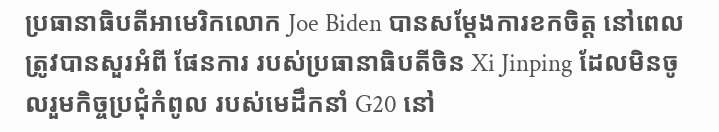ប្រធានាធិបតីអាមេរិកលោក Joe Biden បានសម្តែងការខកចិត្ត នៅពេលត្រូវបានសួរអំពី ផែនការ របស់ប្រធានាធិបតីចិន Xi Jinping ដែលមិនចូលរួមកិច្ចប្រជុំកំពូល របស់មេដឹកនាំ G20 នៅ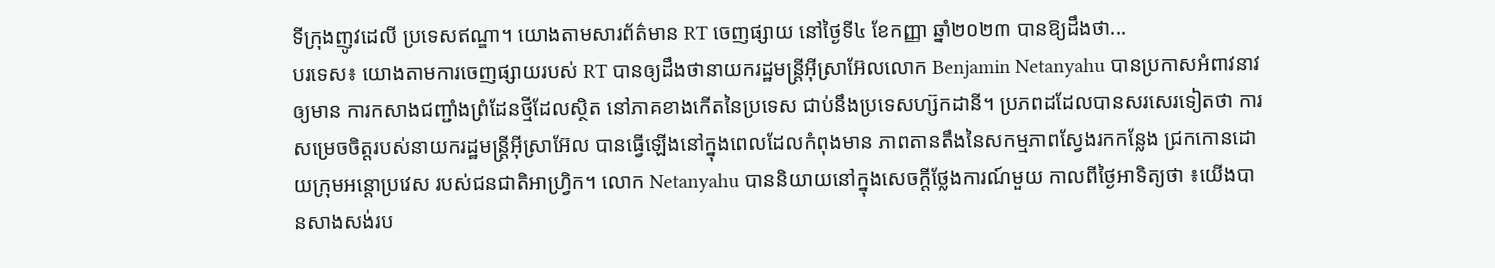ទីក្រុងញូវដេលី ប្រទេសឥណ្ឌា។ យោងតាមសារព័ត៌មាន RT ចេញផ្សាយ នៅថ្ងៃទី៤ ខែកញ្ញា ឆ្នាំ២០២៣ បានឱ្យដឹងថា...
បរទេស៖ យោងតាមការចេញផ្សាយរបស់ RT បានឲ្យដឹងថានាយករដ្ឋមន្ត្រីអ៊ីស្រាអ៊ែលលោក Benjamin Netanyahu បានប្រកាសអំពាវនាវឲ្យមាន ការកសាងជញ្ជាំងព្រំដែនថ្មីដែលស្ថិត នៅភាគខាងកើតនៃប្រទេស ជាប់នឹងប្រទេសហ្ស៊កដានី។ ប្រភពដដែលបានសរសេរទៀតថា ការសម្រេចចិត្តរបស់នាយករដ្ឋមន្ត្រីអ៊ីស្រាអ៊ែល បានធ្វើឡើងនៅក្នុងពេលដែលកំពុងមាន ភាពតានតឹងនៃសកម្មភាពស្វែងរកកន្លែង ជ្រកកោនដោយក្រុមអន្តោប្រវេស របស់ជនជាតិអាហ្វ្រិក។ លោក Netanyahu បាននិយាយនៅក្នុងសេចក្តីថ្លែងការណ៍មួយ កាលពីថ្ងៃអាទិត្យថា ៖យើងបានសាងសង់រប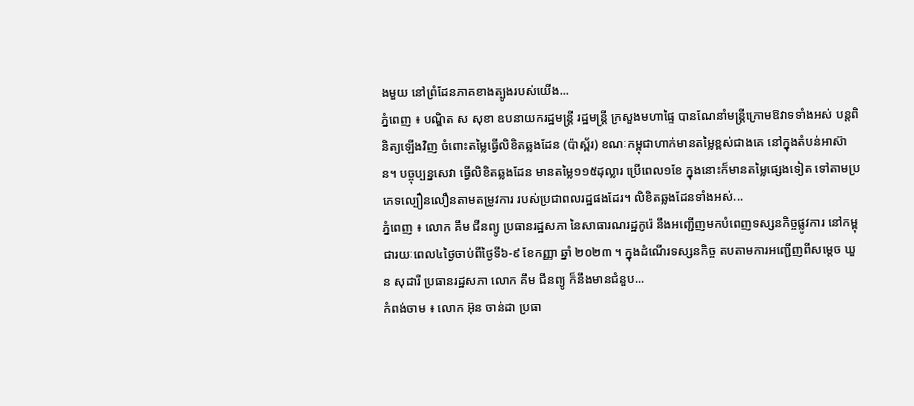ងមួយ នៅព្រំដែនភាគខាងត្បូងរបស់យើង...
ភ្នំពេញ ៖ បណ្ឌិត ស សុខា ឧបនាយករដ្ឋមន្ដ្រី រដ្ឋមន្ដ្រី ក្រសួងមហាផ្ទៃ បានណែនាំមន្ដ្រីក្រោមឱវាទទាំងអស់ បន្ដពិនិត្យឡើងវិញ ចំពោះតម្លៃធ្វើលិខិតឆ្លងដែន (ប៉ាស្ព័រ) ខណៈកម្ពុជាហាក់មានតម្លៃខ្ពស់ជាងគេ នៅក្នុងតំបន់អាស៊ាន។ បច្ចុប្បន្នសេវា ធ្វើលិខិតឆ្លងដែន មានតម្លៃ១១៥ដុល្លារ ប្រើពេល១ខែ ក្នុងនោះក៏មានតម្លៃផ្សេងទៀត ទៅតាមប្រភេទល្បឿនលឿនតាមតម្រូវការ របស់ប្រជាពលរដ្ឋផងដែរ។ លិខិតឆ្លងដែនទាំងអស់...
ភ្នំពេញ ៖ លោក គឹម ជីនព្យូ ប្រធានរដ្ឋសភា នៃសាធារណរដ្ឋកូរ៉េ នឹងអញ្ជើញមកបំពេញទស្សនកិច្ចផ្លូវការ នៅកម្ពុជារយៈពេល៤ថ្ងៃចាប់ពីថ្ងៃទី៦-៩ ខែកញ្ញា ឆ្នាំ ២០២៣ ។ ក្នុងដំណើរទស្សនកិច្ច តបតាមការអញ្ជើញពីសម្តេច ឃួន សុដារី ប្រធានរដ្ឋសភា លោក គឹម ជីនព្យូ ក៏នឹងមានជំនួប...
កំពង់ចាម ៖ លោក អ៊ុន ចាន់ដា ប្រធា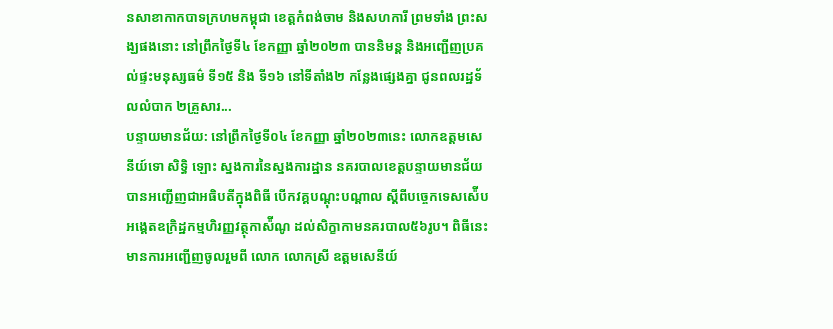នសាខាកាកបាទក្រហមកម្ពុជា ខេត្តកំពង់ចាម និងសហការី ព្រមទាំង ព្រះសង្ឃផងនោះ នៅព្រឹកថ្ងៃទី៤ ខែកញ្ញា ឆ្នាំ២០២៣ បាននិមន្ត និងអញ្ជើញប្រគល់ផ្ទះមនុស្សធម៌ ទី១៥ និង ទី១៦ នៅទីតាំង២ កន្លែងផ្សេងគ្នា ជូនពលរដ្ឋទ័លលំបាក ២គ្រួសារ...
បន្ទាយមានជ័យ: នៅព្រឹកថ្ងៃទី០៤ ខែកញ្ញា ឆ្នាំ២០២៣នេះ លោកឧត្តមសេនីយ៍ទោ សិទ្ធិ ឡោះ ស្នងការនៃស្នងការដ្ឋាន នគរបាលខេត្តបន្ទាយមានជ័យ បានអញ្ជើញជាអធិបតីក្នុងពិធី បើកវគ្គបណ្តុះបណ្តាល ស្តីពីបច្ចេកទេសស៉ើបអង្គេតឧក្រិដ្ឋកម្មហិរញ្ញវត្ថុកាស៉ីណូ ដល់សិក្ខាកាមនគរបាល៥៦រូប។ ពិធីនេះមានការអញ្ជើញចូលរួមពី លោក លោកស្រី ឧត្តមសេនីយ៍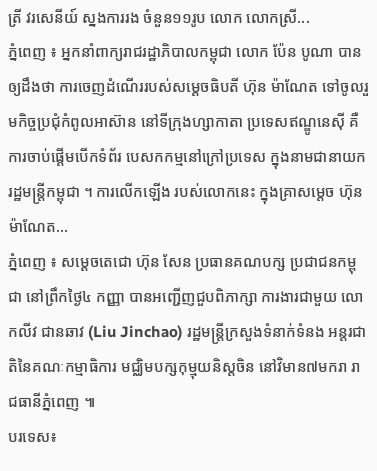ត្រី វរសេនីយ៍ ស្នងការរង ចំនួន១១រូប លោក លោកស្រី...
ភ្នំពេញ ៖ អ្នកនាំពាក្យរាជរដ្ឋាភិបាលកម្ពុជា លោក ប៉ែន បូណា បានឲ្យដឹងថា ការចេញដំណើររបស់សម្តេចធិបតី ហ៊ុន ម៉ាណែត ទៅចូលរួមកិច្ចប្រជុំកំពូលអាស៊ាន នៅទីក្រុងហ្សាកាតា ប្រទេសឥណ្ឌូនេស៊ី គឺការចាប់ផ្តើមបើកទំព័រ បេសកកម្មនៅក្រៅប្រទេស ក្នុងនាមជានាយករដ្ឋមន្រ្តីកម្ពុជា ។ ការលើកឡើង របស់លោកនេះ ក្នុងគ្រាសម្តេច ហ៊ុន ម៉ាណែត...
ភ្នំពេញ ៖ សម្ដេចតេជោ ហ៊ុន សែន ប្រធានគណបក្ស ប្រជាជនកម្ពុជា នៅព្រឹកថ្ងៃ៤ កញ្ញា បានអញ្ជើញជួបពិភាក្សា ការងារជាមួយ លោកលីវ ជានឆាវ (Liu Jinchao) រដ្ឋមន្ត្រីក្រសួងទំនាក់ទំនង អន្តរជាតិនៃគណៈកម្មាធិការ មជ្ឈិមបក្សកុម្មុយនិស្តចិន នៅវិមាន៧មករា រាជធានីភ្នំពេញ ៕
បរទេស៖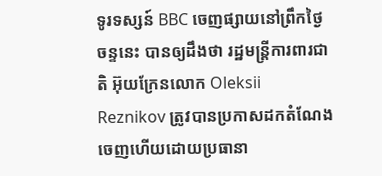ទូរទស្សន៍ BBC ចេញផ្សាយនៅព្រឹកថ្ងៃចន្ទនេះ បានឲ្យដឹងថា រដ្ឋមន្ត្រីការពារជាតិ អ៊ុយក្រែនលោក Oleksii Reznikov ត្រូវបានប្រកាសដកតំណែង ចេញហើយដោយប្រធានា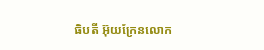ធិបតី អ៊ុយក្រែនលោក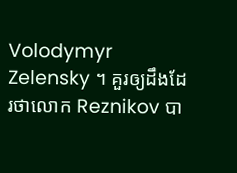Volodymyr Zelensky ។ គួរឲ្យដឹងដែរថាលោក Reznikov បា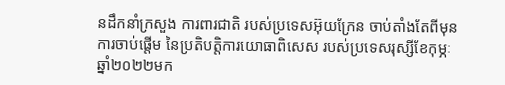នដឹកនាំក្រសួង ការពារជាតិ របស់ប្រទេសអ៊ុយក្រែន ចាប់តាំងតែពីមុនការចាប់ផ្តើម នៃប្រតិបត្តិការយោធាពិសេស របស់ប្រទេសរុស្សីខែកុម្ភៈឆ្នាំ២០២២មក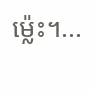ម្ល៉េះ។...